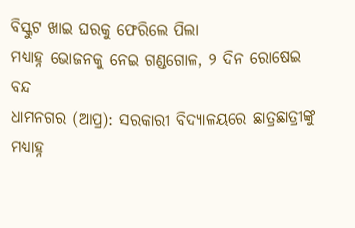ବିସ୍କୁଟ ଖାଇ ଘରକୁ ଫେରିଲେ ପିଲା
ମଧ୍ୟାହ୍ନ ଭୋଜନକୁ ନେଇ ଗଣ୍ଡଗୋଳ, ୨ ଦିନ ରୋଷେଇ ବନ୍ଦ
ଧାମନଗର (ଆପ୍ର): ସରକାରୀ ବିଦ୍ୟାଳୟରେ ଛାତ୍ରଛାତ୍ରୀଙ୍କୁ ମଧ୍ୟାହ୍ନ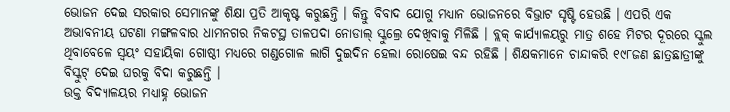ଭୋଜନ ଦେଇ ସରକାର ସେମାନଙ୍କୁ ଶିକ୍ଷା ପ୍ରତି ଆକୃଷ୍ଟ କରୁଛନ୍ତି । କିନ୍ତୁ ବିବାଦ ଯୋଗୁ ମଧ୍ୟାନ ଭୋଜନରେ ବିଭ୍ରାଟ ସୃଷ୍ଟି ହେଉଛି । ଏପରି ଏକ ଅଭାବନୀୟ ଘଟଣା ମଙ୍ଗଳବାର ଧାମନଗର ନିକଟସ୍ଥ ତାଳପଦା ନୋଡାଲ୍ ସ୍କୁଲ୍ରେ ଦେଖିବାକୁ ମିଳିଛି । ବ୍ଲକ୍ କାର୍ଯ୍ୟାଳୟରୁ ମାତ୍ର ଶହେ ମିଟର ଦୂରରେ ସ୍କୁଲ ଥିବାବେଳେ ସ୍ୱୟଂ ସହାୟିକା ଗୋଷ୍ଠୀ ମଧ୍ୟରେ ଗଣ୍ଡଗୋଳ ଲାଗି ଦୁଇଦିନ ହେଲା ରୋଷେଇ ବନ୍ଦ ରହିଛି । ଶିକ୍ଷକମାନେ ଚାନ୍ଦାକରି ୧୯୮ଜଣ ଛାତ୍ରଛାତ୍ରୀଙ୍କୁ ବିସ୍କୁଟ୍ ଦେଇ ଘରକୁ ବିଦା କରୁଛନ୍ତି ।
ଉକ୍ତ ବିଦ୍ୟାଳୟର ମଧ୍ୟାହ୍ନ ଭୋଜନ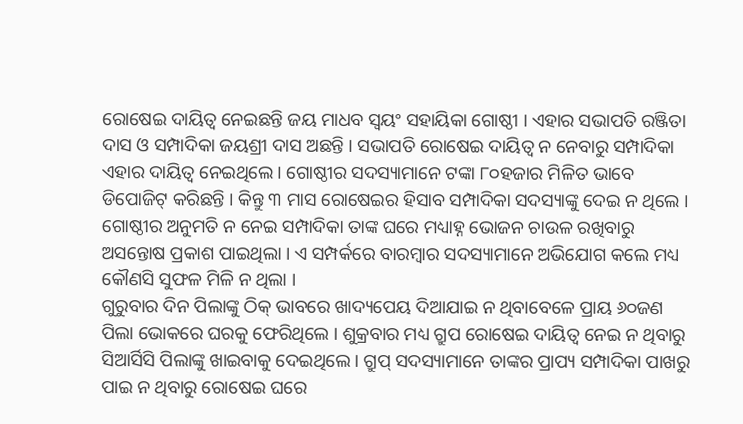ରୋଷେଇ ଦାୟିତ୍ୱ ନେଇଛନ୍ତି ଜୟ ମାଧବ ସ୍ୱୟଂ ସହାୟିକା ଗୋଷ୍ଠୀ । ଏହାର ସଭାପତି ରଞ୍ଜିତା ଦାସ ଓ ସମ୍ପାଦିକା ଜୟଶ୍ରୀ ଦାସ ଅଛନ୍ତି । ସଭାପତି ରୋଷେଇ ଦାୟିତ୍ୱ ନ ନେବାରୁ ସମ୍ପାଦିକା ଏହାର ଦାୟିତ୍ୱ ନେଇଥିଲେ । ଗୋଷ୍ଠୀର ସଦସ୍ୟାମାନେ ଟଙ୍କା ୮୦ହଜାର ମିଳିତ ଭାବେ ଡିପୋଜିଟ୍ କରିଛନ୍ତି । କିନ୍ତୁ ୩ ମାସ ରୋଷେଇର ହିସାବ ସମ୍ପାଦିକା ସଦସ୍ୟାଙ୍କୁ ଦେଇ ନ ଥିଲେ । ଗୋଷ୍ଠୀର ଅନୁମତି ନ ନେଇ ସମ୍ପାଦିକା ତାଙ୍କ ଘରେ ମଧ୍ୟାହ୍ନ ଭୋଜନ ଚାଉଳ ରଖିବାରୁ ଅସନ୍ତୋଷ ପ୍ରକାଶ ପାଇଥିଲା । ଏ ସମ୍ପର୍କରେ ବାରମ୍ବାର ସଦସ୍ୟାମାନେ ଅଭିଯୋଗ କଲେ ମଧ୍ୟ କୌଣସି ସୁଫଳ ମିଳି ନ ଥିଲା ।
ଗୁରୁବାର ଦିନ ପିଲାଙ୍କୁ ଠିକ୍ ଭାବରେ ଖାଦ୍ୟପେୟ ଦିଆଯାଇ ନ ଥିବାବେଳେ ପ୍ରାୟ ୬୦ଜଣ ପିଲା ଭୋକରେ ଘରକୁ ଫେରିଥିଲେ । ଶୁକ୍ରବାର ମଧ୍ୟ ଗ୍ରୁପ ରୋଷେଇ ଦାୟିତ୍ୱ ନେଇ ନ ଥିବାରୁ ସିଆର୍ସିସି ପିଲାଙ୍କୁ ଖାଇବାକୁ ଦେଇଥିଲେ । ଗ୍ରୁପ୍ ସଦସ୍ୟାମାନେ ତାଙ୍କର ପ୍ରାପ୍ୟ ସମ୍ପାଦିକା ପାଖରୁ ପାଇ ନ ଥିବାରୁ ରୋଷେଇ ଘରେ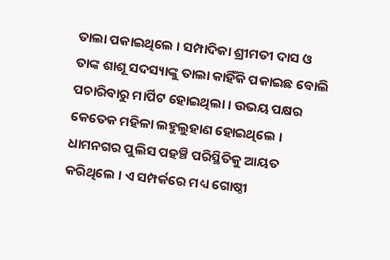ତାଲା ପକାଇଥିଲେ । ସମ୍ପାଦିକା ଶ୍ରୀମତୀ ଦାସ ଓ ତାଙ୍କ ଶାଶୂ ସଦସ୍ୟାଙ୍କୁ ତାଲା କାହିଁକି ପକାଇଛ ବୋଲି ପଚାରିବାରୁ ମାର୍ପିଟ ହୋଇଥିଲା । ଉଭୟ ପକ୍ଷର କେତେକ ମହିଳା ଲହୁଲୁହାଣ ହୋଇଥିଲେ । ଧାମନଗର ପୁଲିସ ପହଞ୍ଚି ପରିସ୍ଥିତିକୁ ଆୟତ କରିଥିଲେ । ଏ ସମ୍ପର୍କରେ ମଧ୍ୟ ଗୋଷ୍ଠୀ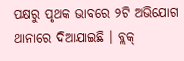ପକ୍ଷରୁ ପୃଥକ ଭାବରେ ୨ଟି ଅଭିଯୋଗ ଥାନାରେ ଦିଆଯାଇଛି । ବ୍ଲକ୍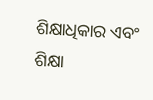ଶିକ୍ଷାଧିକାର ଏବଂ ଶିକ୍ଷା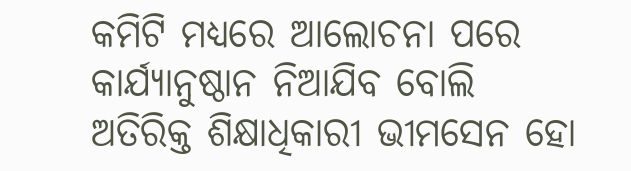କମିଟି ମଧ୍ୟରେ ଆଲୋଚନା ପରେ କାର୍ଯ୍ୟାନୁଷ୍ଠାନ ନିଆଯିବ ବୋଲି ଅତିରିକ୍ତ ଶିକ୍ଷାଧିକାରୀ ଭୀମସେନ ହୋ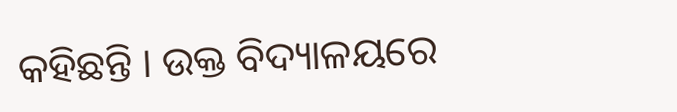କହିଛନ୍ତି । ଉକ୍ତ ବିଦ୍ୟାଳୟରେ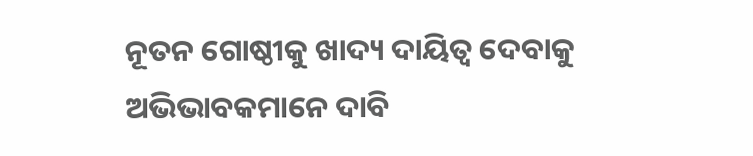ନୂତନ ଗୋଷ୍ଠୀକୁ ଖାଦ୍ୟ ଦାୟିତ୍ୱ ଦେବାକୁ ଅଭିଭାବକମାନେ ଦାବି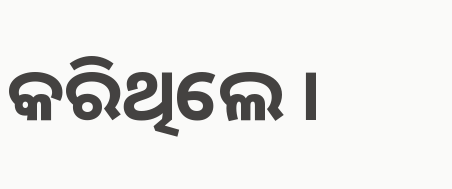କରିଥିଲେ ।